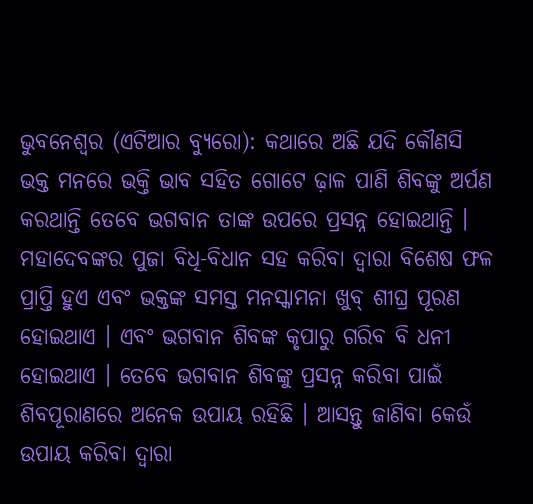ଭୁବନେଶ୍ୱର (ଏଟିଆର ବ୍ୟୁରୋ): କଥାରେ ଅଛି ଯଦି କୌଣସି ଭକ୍ତ ମନରେ ଭକ୍ତି ଭାବ ସହିତ ଗୋଟେ ଢ଼ାଳ ପାଣି ଶିବଙ୍କୁ ଅର୍ପଣ କରଥାନ୍ତି ତେବେ ଭଗବାନ ତାଙ୍କ ଉପରେ ପ୍ରସନ୍ନ ହୋଇଥାନ୍ତି । ମହାଦେବଙ୍କର ପୁଜା ବିଧି-ବିଧାନ ସହ କରିବା ଦ୍ୱାରା ବିଶେଷ ଫଳ ପ୍ରାପ୍ତି ହୁଏ ଏବଂ ଭକ୍ତଙ୍କ ସମସ୍ତ ମନସ୍କାମନା ଖୁବ୍ ଶୀଘ୍ର ପୂରଣ ହୋଇଥାଏ । ଏବଂ ଭଗବାନ ଶିବଙ୍କ କୃପାରୁ ଗରିବ ବି ଧନୀ ହୋଇଥାଏ । ତେବେ ଭଗବାନ ଶିବଙ୍କୁ ପ୍ରସନ୍ନ କରିବା ପାଇଁ ଶିବପୂରାଣରେ ଅନେକ ଉପାୟ ରହିଛି । ଆସନ୍ତୁ ଜାଣିବା କେଉଁ ଉପାୟ କରିବା ଦ୍ୱାରା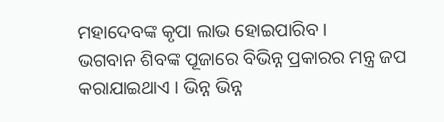ମହାଦେବଙ୍କ କୃପା ଲାଭ ହୋଇପାରିବ ।
ଭଗବାନ ଶିବଙ୍କ ପୂଜାରେ ବିଭିନ୍ନ ପ୍ରକାରର ମନ୍ତ୍ର ଜପ କରାଯାଇଥାଏ । ଭିନ୍ନ ଭିନ୍ନ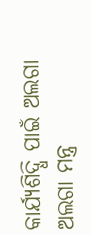କାର୍ଯ୍ୟଶିଦ୍ଧି ପାଇଁ ଅଲଗା ଅଲଗା ମନ୍ତ୍ର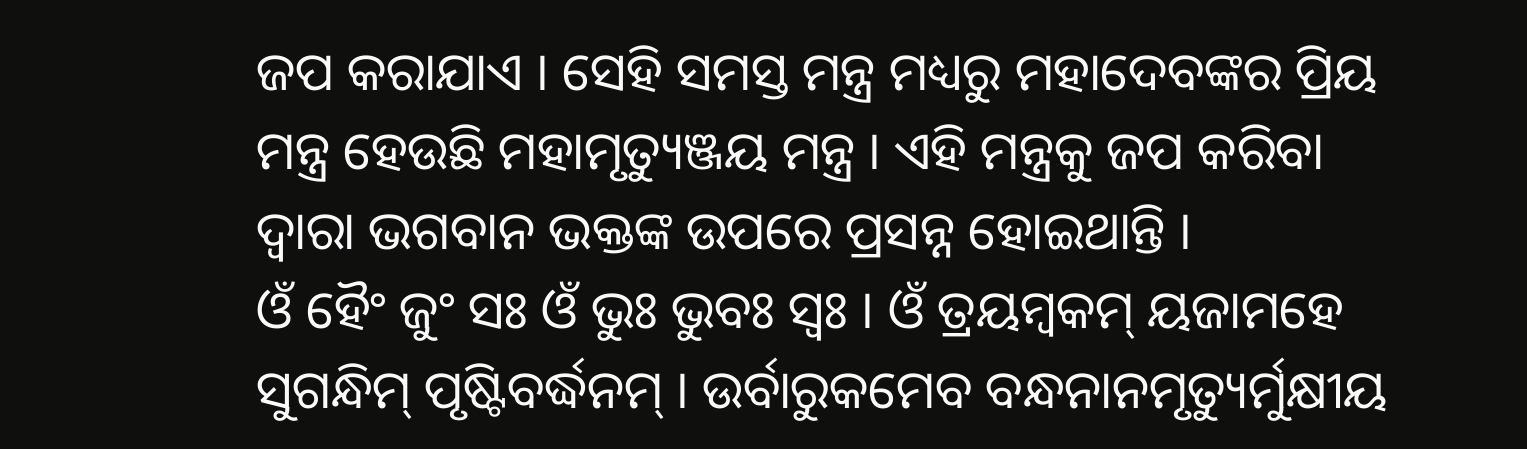ଜପ କରାଯାଏ । ସେହି ସମସ୍ତ ମନ୍ତ୍ର ମଧ୍ୟରୁ ମହାଦେବଙ୍କର ପ୍ରିୟ ମନ୍ତ୍ର ହେଉଛି ମହାମୃତ୍ୟୁଞ୍ଜୟ ମନ୍ତ୍ର । ଏହି ମନ୍ତ୍ରକୁ ଜପ କରିବା ଦ୍ୱାରା ଭଗବାନ ଭକ୍ତଙ୍କ ଉପରେ ପ୍ରସନ୍ନ ହୋଇଥାନ୍ତି ।
ଓଁ ହୈଂ ଜୁଂ ସଃ ଓଁ ଭୁଃ ଭୁବଃ ସ୍ୱଃ । ଓଁ ତ୍ରୟମ୍ବକମ୍ ୟଜାମହେ ସୁଗନ୍ଧିମ୍ ପୃଷ୍ଟିବର୍ଦ୍ଧନମ୍ । ଉର୍ବାରୁକମେବ ବନ୍ଧନାନମୃତ୍ୟୁର୍ମୁକ୍ଷୀୟ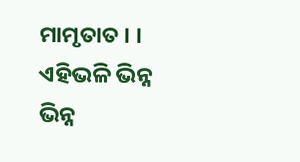ମାମୃତାତ । । ଏହିଭଳି ଭିନ୍ନ ଭିନ୍ନ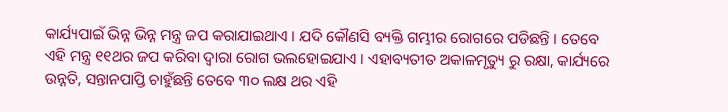କାର୍ଯ୍ୟପାଇଁ ଭିନ୍ନ ଭିନ୍ନ ମନ୍ତ୍ର ଜପ କରାଯାଇଥାଏ । ଯଦି କୌଣସି ବ୍ୟକ୍ତି ଗମ୍ଭୀର ରୋଗରେ ପଡିଛନ୍ତି । ତେବେ ଏହି ମନ୍ତ୍ର ୧୧ଥର ଜପ କରିବା ଦ୍ୱାରା ରୋଗ ଭଲହୋଇଯାଏ । ଏହାବ୍ୟତୀତ ଅକାଳମୃତ୍ୟୁ ରୁ ରକ୍ଷା, କାର୍ଯ୍ୟରେ ଉନ୍ନତି, ସନ୍ତାନପାପ୍ତି ଚାହୁଁଛନ୍ତି ତେବେ ୩୦ ଲକ୍ଷ ଥର ଏହି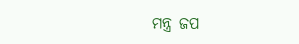ମନ୍ତ୍ର ଜପ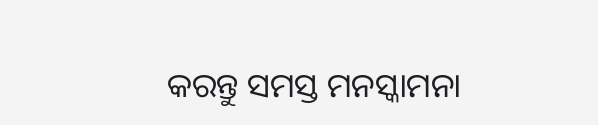କରନ୍ତୁ ସମସ୍ତ ମନସ୍କାମନା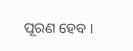ପୂରଣ ହେବ ।